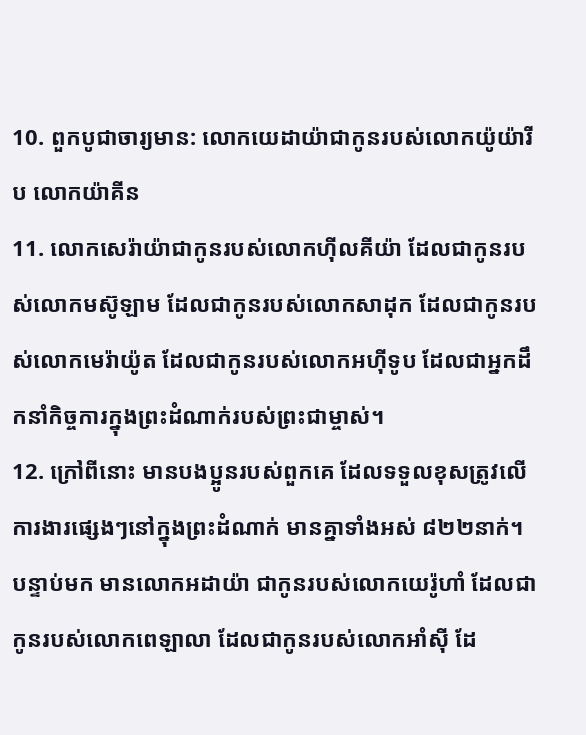10. ពួកបូជាចារ្យមាន: លោកយេដាយ៉ាជាកូនរបស់លោកយ៉ូយ៉ារីប លោកយ៉ាគីន
11. លោកសេរ៉ាយ៉ាជាកូនរបស់លោកហ៊ីលគីយ៉ា ដែលជាកូនរបស់លោកមស៊ូឡាម ដែលជាកូនរបស់លោកសាដុក ដែលជាកូនរបស់លោកមេរ៉ាយ៉ូត ដែលជាកូនរបស់លោកអហ៊ីទូប ដែលជាអ្នកដឹកនាំកិច្ចការក្នុងព្រះដំណាក់របស់ព្រះជាម្ចាស់។
12. ក្រៅពីនោះ មានបងប្អូនរបស់ពួកគេ ដែលទទួលខុសត្រូវលើការងារផ្សេងៗនៅក្នុងព្រះដំណាក់ មានគ្នាទាំងអស់ ៨២២នាក់។ បន្ទាប់មក មានលោកអដាយ៉ា ជាកូនរបស់លោកយេរ៉ូហាំ ដែលជាកូនរបស់លោកពេឡាលា ដែលជាកូនរបស់លោកអាំស៊ី ដែ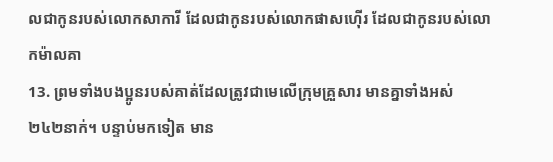លជាកូនរបស់លោកសាការី ដែលជាកូនរបស់លោកផាសហ៊ើរ ដែលជាកូនរបស់លោកម៉ាលគា
13. ព្រមទាំងបងប្អូនរបស់គាត់ដែលត្រូវជាមេលើក្រុមគ្រួសារ មានគ្នាទាំងអស់ ២៤២នាក់។ បន្ទាប់មកទៀត មាន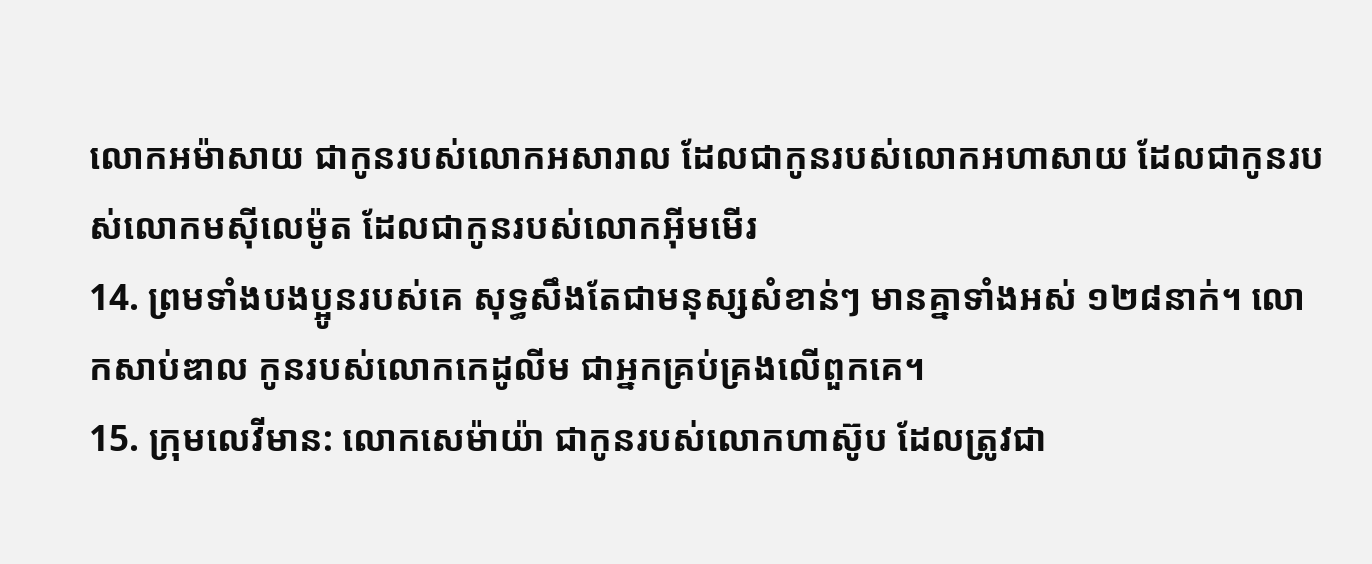លោកអម៉ាសាយ ជាកូនរបស់លោកអសារាល ដែលជាកូនរបស់លោកអហាសាយ ដែលជាកូនរបស់លោកមស៊ីលេម៉ូត ដែលជាកូនរបស់លោកអ៊ីមមើរ
14. ព្រមទាំងបងប្អូនរបស់គេ សុទ្ធសឹងតែជាមនុស្សសំខាន់ៗ មានគ្នាទាំងអស់ ១២៨នាក់។ លោកសាប់ឌាល កូនរបស់លោកកេដូលីម ជាអ្នកគ្រប់គ្រងលើពួកគេ។
15. ក្រុមលេវីមាន: លោកសេម៉ាយ៉ា ជាកូនរបស់លោកហាស៊ូប ដែលត្រូវជា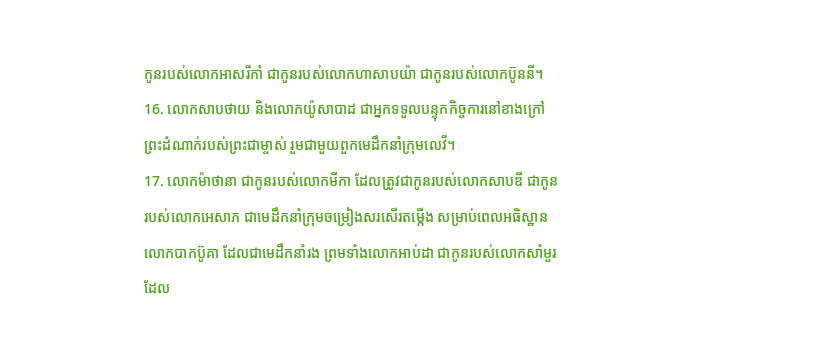កូនរបស់លោកអាសរីកាំ ជាកូនរបស់លោកហាសាបយ៉ា ជាកូនរបស់លោកប៊ូននី។
16. លោកសាបថាយ និងលោកយ៉ូសាបាដ ជាអ្នកទទួលបន្ទុកកិច្ចការនៅខាងក្រៅព្រះដំណាក់របស់ព្រះជាម្ចាស់ រួមជាមួយពួកមេដឹកនាំក្រុមលេវី។
17. លោកម៉ាថានា ជាកូនរបស់លោកមីកា ដែលត្រូវជាកូនរបស់លោកសាបឌី ជាកូនរបស់លោកអេសាភ ជាមេដឹកនាំក្រុមចម្រៀងសរសើរតម្កើង សម្រាប់ពេលអធិស្ឋាន លោកបាកប៊ូគា ដែលជាមេដឹកនាំរង ព្រមទាំងលោកអាប់ដា ជាកូនរបស់លោកសាំមួរ ដែល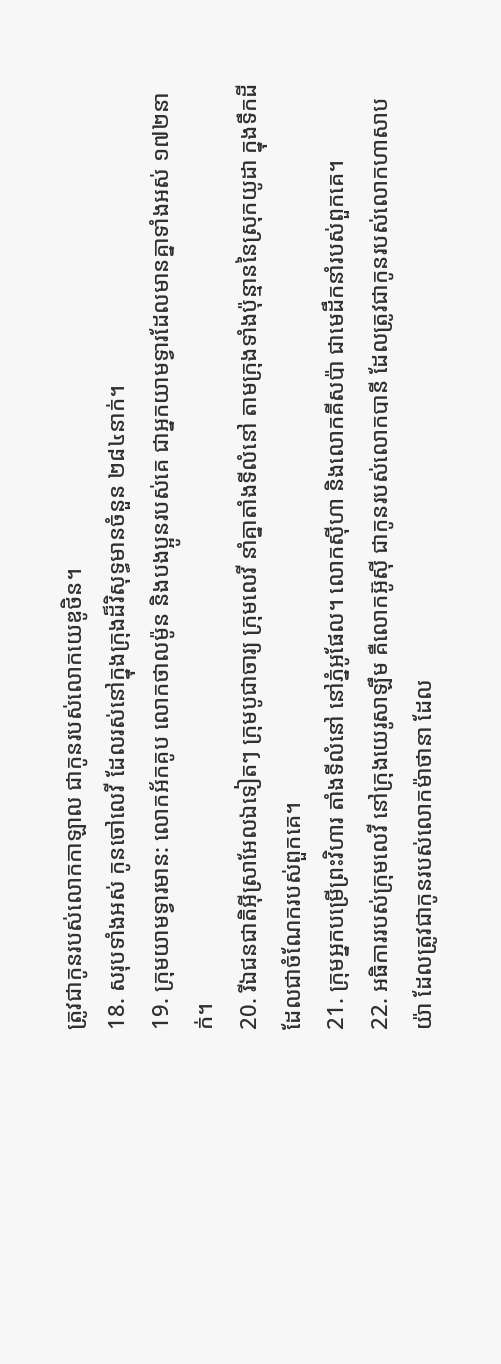ត្រូវជាកូនរបស់លោកកាឡាល ជាកូនរបស់លោកយេឌូថិន។
18. សរុបទាំងអស់ កូនចៅលេវី ដែលរស់នៅក្នុងក្រុងដ៏វិសុទ្ធមានចំនួន ២៨៤នាក់។
19. ក្រុមយាមទ្វារមាន: លោកអ័កគូប លោកថាលម៉ូន និងបងប្អូនរបស់គេ ជាអ្នកយាមទ្វារដែលមានគ្នាទាំងអស់ ១៧២នាក់។
20. រីឯជនជាតិអ៊ីស្រាអែលឯទៀតៗ ក្រុមបូជាចារ្យ ក្រុមលេវី នាំគ្នាតាំងទីលំនៅ តាមក្រុងទាំងប៉ុន្មាននៃស្រុកយូដា ក្នុងទឹកដីដែលជាចំណែករបស់ពួកគេ។
21. ក្រុមអ្នកបម្រើព្រះវិហារ តាំងទីលំនៅ នៅភ្នំអូផែល។ លោកស៊ីហា និងលោកគីសប៉ា ជាមេដឹកនាំរបស់ពួកគេ។
22. អធិការរបស់ក្រុមលេវី នៅក្រុងយេរូសាឡឹម គឺលោកអ៊ូស៊ី ជាកូនរបស់លោកបានី ដែលត្រូវជាកូនរបស់លោកហាសាបយ៉ា ដែលត្រូវជាកូនរបស់លោកម៉ាថានា ដែល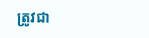ត្រូវជា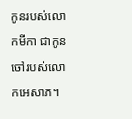កូនរបស់លោកមីកា ជាកូនចៅរបស់លោកអេសាភ។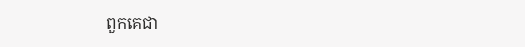ពួកគេជា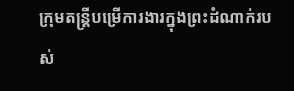ក្រុមតន្ដ្រីបម្រើការងារក្នុងព្រះដំណាក់របស់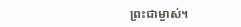ព្រះជាម្ចាស់។